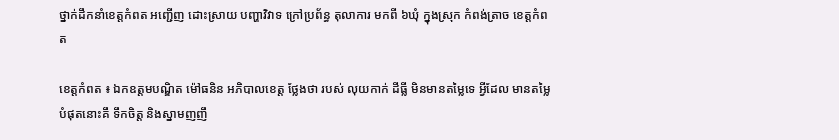ថ្នាក់ដឹកនាំខេត្តកំពត អញ្ជើញ ដោះស្រាយ បញ្ហាវិវាទ ក្រៅប្រព័ន្ធ តុលាការ មកពី ៦ឃុំ ក្នុងស្រុក កំពង់ត្រាច ខេត្តកំពត

ខេត្តកំពត ៖ ឯកឧត្តមបណ្ឌិត ម៉ៅធនិន អភិបាលខេត្ត ថ្លែងថា របស់ លុយកាក់ ដីធ្លី មិនមានតម្លៃទេ អ្វីដែល មានតម្លៃបំផុតនោះគឹ ទឹកចិត្ត និងស្នាមញញឹ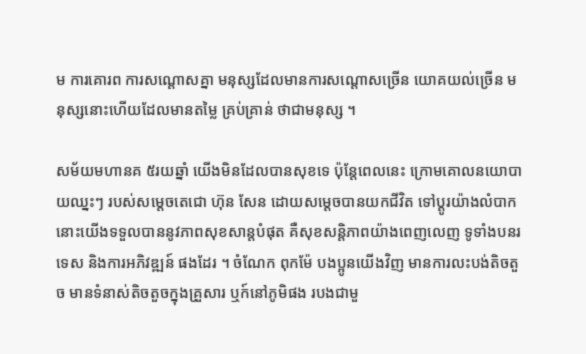ម ការគោរព ការសណ្តោសគ្នា មនុស្សដែលមានការសណ្តោសច្រើន យោគយល់ច្រើន មនុស្សនោះហើយដែលមានតម្លៃ គ្រប់គ្រាន់ ថាជាមនុស្ស ។

សម័យមហានគ ៥រយឆ្នាំ យើងមិនដែលបានសុខទេ ប៉ុន្តែពេលនេះ ក្រោមគោលនយោបាយឈ្នះៗ របស់សម្តេចតេជោ ហ៊ុន សែន ដោយសម្តេចបានយកជីវិត ទៅប្តូរយ៉ាងលំបាក នោះយើងទទួលបាននូវភាពសុខសាន្តបំផុត គឺសុខសន្តិភាពយ៉ាងពេញលេញ ទូទាំងបនរទេស និងការអភិវឌ្ឍន៍ ផងដែរ ។ ចំណែក ពុកម៉ែ បងប្អូនយើងវិញ មានការលះបង់តិចតួច មានទំនាស់តិចតួចក្នុងគ្រួសារ ឬក៍នៅភូមិផង របងជាមួ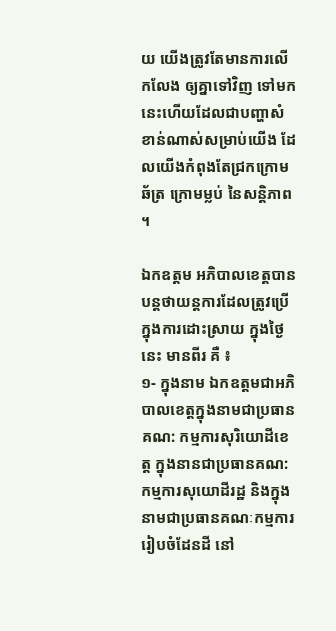យ យើងត្រូវតែមានការលើកលែង ឲ្យគ្នាទៅវិញ ទៅមក នេះហើយដែលជាបញ្ហាសំខាន់ណាស់សម្រាប់យើង ដែលយើងកំពុងតែជ្រកក្រោមឆ័ត្រ ក្រោមម្លប់ នៃសន្តិភាព ។

ឯកឧត្តម អភិបាលខេត្តបានបន្តថាយន្តការដែលត្រូវប្រើ ក្នុងការដោះស្រាយ ក្នុងថ្ងៃនេះ មានពីរ គឺ ៖
១- ក្នុងនាម ឯកឧត្តមជាអភិបាលខេត្តក្នុងនាមជាប្រធានគណ: កម្មការសុរិយោដីខេត្ត ក្នុងនានជាប្រធានគណ:កម្មការសុយោដីរដ្ឋ និងក្នុងនាមជាប្រធានគណៈកម្មការរៀបចំដែនដី នៅ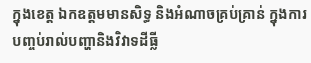ក្នុងខេត្ត ឯកឧត្តមមានសិទ្ធ និងអំណាចគ្រប់គ្រាន់ ក្នុងការបញ្ចប់រាល់បញ្ហានិងវិវាទដីធ្លី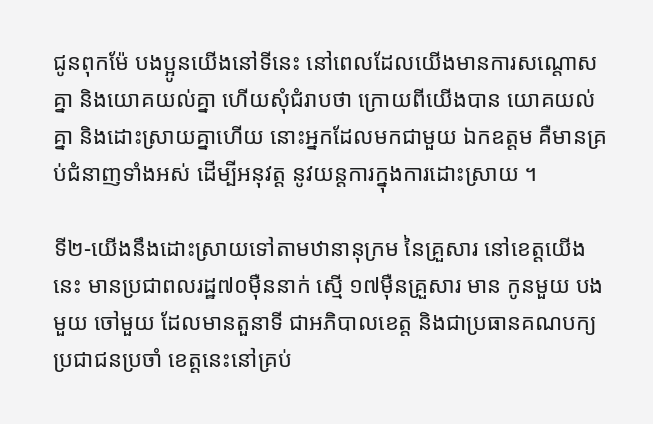ជូនពុកម៉ែ បងប្អូនយើងនៅទីនេះ នៅពេលដែលយើងមានការសណ្តោសគ្នា និងយោគយល់គ្នា ហើយសុំជំរាបថា ក្រោយពីយើងបាន យោគយល់គ្នា និងដោះស្រាយគ្នាហើយ នោះអ្នកដែលមកជាមួយ ឯកឧត្តម គឺមានគ្រប់ជំនាញទាំងអស់ ដើម្បីអនុវត្ត នូវយន្តការក្នុងការដោះស្រាយ ។

ទី២-យើងនឹងដោះស្រាយទៅតាមឋានានុក្រម នៃគ្រួសារ នៅខេត្តយើងនេះ មានប្រជាពលរដ្ឋ៧០មុឺននាក់ ស្មើ ១៧មុឺនគ្រួសារ មាន កូនមួយ បងមួយ ចៅមួយ ដែលមានតួនាទី ជាអភិបាលខេត្ត និងជាប្រធានគណបក្យប្រជាជនប្រចាំ ខេត្តនេះនៅគ្រប់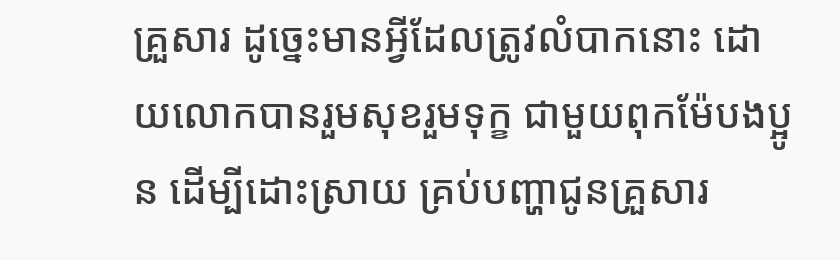គ្រួសារ ដូច្នេះមានអ្វីដែលត្រូវលំបាកនោះ ដោយលោកបានរួមសុខរួមទុក្ខ ជាមួយពុកម៉ែបងប្អូន ដើម្បីដោះស្រាយ គ្រប់បញ្ហាជូនគ្រួសារ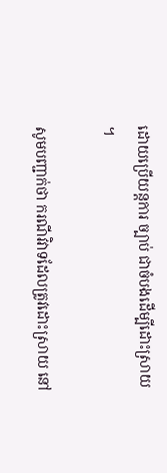ដោយប្រើយន្តការ ច្បាប់ ជាចំបងដើម្បីដោះស្រាយ ។

សូមបញ្ជាក់ថា ករណីវិវាទដែលត្រូវដោះស្រាយ នៅ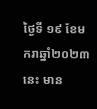ថ្ងៃទី ១៩ ខែមករាឆ្នាំ២០២៣នេះ មាន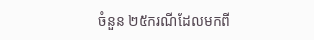ចំនួន ២៥ករណីដែលមកពី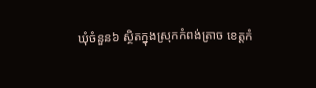ឃុំចំនួន៦ ស្ថិតក្នុងស្រុកកំពង់ត្រាច ខេត្តកំ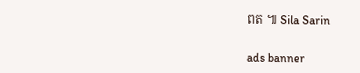ពត ៕ Sila Sarin

ads banner